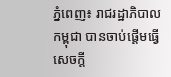ភ្នំពេញ៖ រាជរដ្ឋាភិបាលកម្ពុជា បានចាប់ផ្តើមធ្វើសេចក្តី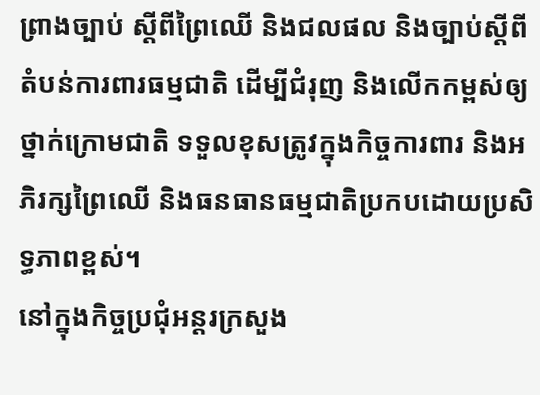ព្រាងច្បាប់ ស្តីពីព្រៃឈើ និងជលផល និងច្បាប់ស្តីពី តំបន់ការពារធម្មជាតិ ដើម្បីជំរុញ និងលើកកម្ពស់ឲ្យថ្នាក់ក្រោមជាតិ ទទួលខុសត្រូវក្នុងកិច្ចការពារ និងអភិរក្សព្រៃឈើ និងធនធានធម្មជាតិប្រកបដោយប្រសិទ្ធភាពខ្ពស់។
នៅក្នុងកិច្ចប្រជុំអន្តរក្រសួង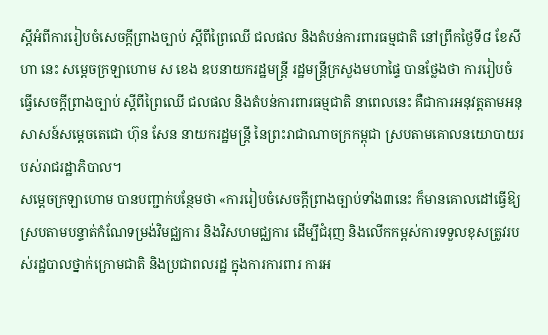ស្ដីអំពីការរៀបចំសេចក្ដីព្រាងច្បាប់ ស្ដីពីព្រៃឈើ ជលផល និងតំបន់ការពារធម្មជាតិ នៅព្រឹកថ្ងៃទី៨ ខែសីហា នេះ សម្តេចក្រឡាហោម ស ខេង ឧបនាយករដ្ឋមន្ត្រី រដ្ឋមន្ត្រីក្រសួងមហាផ្ទៃ បានថ្លែងថា ការរៀបចំធ្វើសេចក្ដីព្រាងច្បាប់ ស្ដីពីព្រៃឈើ ជលផល និងតំបន់ការពារធម្មជាតិ នាពេលនេះ គឺជាការអនុវត្តតាមអនុសាសន៍សម្ដេចតេជោ ហ៊ុន សែន នាយករដ្ឋមន្ត្រី នៃព្រះរាជាណាចក្រកម្ពុជា ស្របតាមគោលនយោបាយរបស់រាជរដ្ឋាភិបាល។
សម្តេចក្រឡាហោម បានបញ្ជាក់បន្ថែមថា «ការរៀបចំសេចក្ដីព្រាងច្បាប់ទាំង៣នេះ ក៏មានគោលដៅធ្វើឱ្យស្របតាមបន្ទាត់កំណែទម្រង់វិមជ្ឈការ និងវិសហមជ្ឈការ ដើម្បីជំរុញ និងលើកកម្ពស់ការទទួលខុសត្រូវរបស់រដ្ឋបាលថ្នាក់ក្រោមជាតិ និងប្រជាពលរដ្ឋ ក្នុងការការពារ ការអ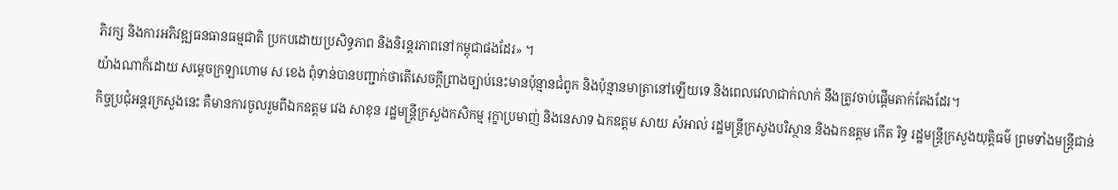ភិរក្ស និងការអភិវឌ្ឍធនធានធម្មជាតិ ប្រកបដោយប្រសិទ្ធភាព និងនិរន្តរភាពនៅកម្ពុជាផងដែរ» ។
យ៉ាងណាក៏ដោយ សម្តេចក្រឡាហោម ស ខេង ពុំទាន់បានបញ្ជាក់ថាតើសេចក្តីព្រាងច្បាប់នេះមានប៉ុន្មានជំពូក និងប៉ុន្មានមាត្រានៅឡើយទេ និងពេលវេលាជាក់លាក់ នឹងត្រូវចាប់ផ្តើមតាក់តែងដែរ។
កិច្ចប្រជុំអន្តរក្រសួងនេះ គឺមានការចូលរួមពីឯកឧត្តម វេង សាខុន រដ្ឋមន្ត្រីក្រសួងកសិកម្ម រុក្ខាប្រមាញ់ និងនេសាទ ឯកឧត្តម សាយ សំអាល់ រដ្ឋមន្ត្រីក្រសួងបរិស្ថាន និងឯកឧត្តម កើត រិទ្ធ រដ្ឋមន្ត្រីក្រសួងយុត្តិធម៌ ព្រមទាំងមន្ត្រីជាន់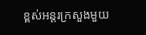ខ្ពស់អន្តរក្រសួងមួយ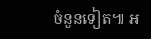ចំនួនទៀត៕ អ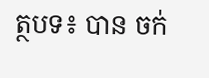ត្ថបទ៖ បាន ចក់